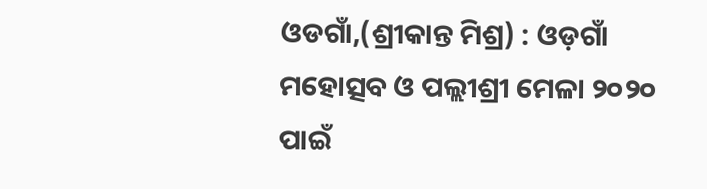ଓଡଗାଁ,(ଶ୍ରୀକାନ୍ତ ମିଶ୍ର) : ଓଡ଼ଗାଁ ମହୋତ୍ସବ ଓ ପଲ୍ଲୀଶ୍ରୀ ମେଳା ୨୦୨୦ ପାଇଁ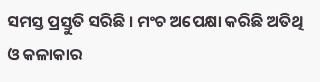ସମସ୍ତ ପ୍ରସ୍ତୁତି ସରିଛି । ମଂଚ ଅପେକ୍ଷା କରିଛି ଅତିଥି ଓ କଳାକାର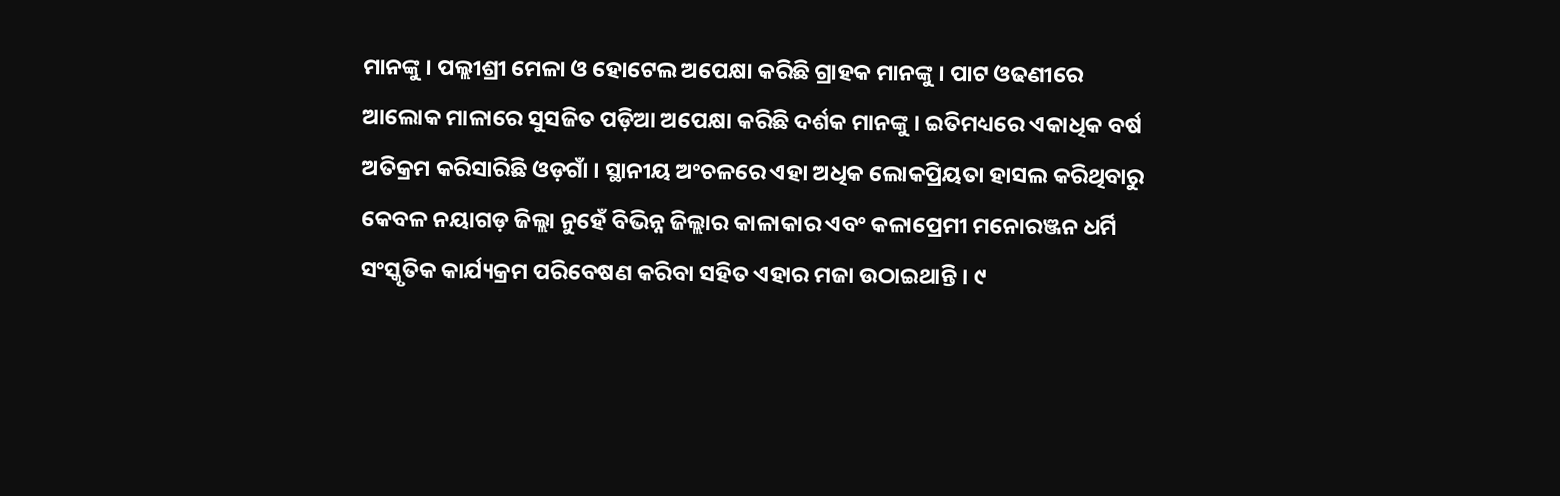ମାନଙ୍କୁ । ପଲ୍ଲୀଶ୍ରୀ ମେଳା ଓ ହୋଟେଲ ଅପେକ୍ଷା କରିଛି ଗ୍ରାହକ ମାନଙ୍କୁ । ପାଟ ଓଢଣୀରେ ଆଲୋକ ମାଳାରେ ସୁସଜିତ ପଡ଼ିଆ ଅପେକ୍ଷା କରିଛି ଦର୍ଶକ ମାନଙ୍କୁ । ଇତିମଧ୍ୟରେ ଏକାଧିକ ବର୍ଷ ଅତିକ୍ରମ କରିସାରିଛି ଓଡ଼ଗାଁ । ସ୍ଥାନୀୟ ଅଂଚଳରେ ଏହା ଅଧିକ ଲୋକପ୍ରିୟତା ହାସଲ କରିଥିବାରୁ କେବଳ ନୟାଗଡ଼ ଜିଲ୍ଲା ନୁହେଁ ବିଭିନ୍ନ ଜିଲ୍ଲାର କାଳାକାର ଏବଂ କଳାପ୍ରେମୀ ମନୋରଞ୍ଜନ ଧର୍ମି ସଂସ୍କୃତିକ କାର୍ଯ୍ୟକ୍ରମ ପରିବେଷଣ କରିବା ସହିତ ଏହାର ମଜା ଉଠାଇଥାନ୍ତି । ୯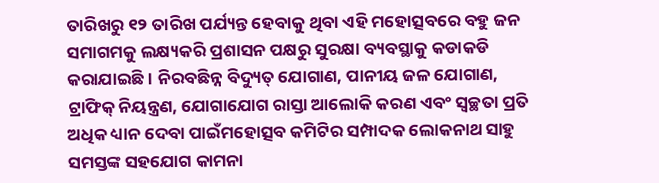ତାରିଖରୁ ୧୨ ତାରିଖ ପର୍ଯ୍ୟନ୍ତ ହେବାକୁ ଥିବା ଏହି ମହୋତ୍ସବରେ ବହୁ ଜନ ସମାଗମକୁ ଲକ୍ଷ୍ୟକରି ପ୍ରଶାସନ ପକ୍ଷରୁ ସୁରକ୍ଷା ବ୍ୟବସ୍ଥାକୁ କଡାକଡି କରାଯାଇଛି । ନିରବଛିନ୍ନ ବିଦ୍ୟୁତ୍ ଯୋଗାଣ, ପାନୀୟ ଜଳ ଯୋଗାଣ, ଟ୍ରାଫିକ୍ ନିୟନ୍ତ୍ରଣ, ଯୋଗାଯୋଗ ରାସ୍ତା ଆଲୋକି କରଣ ଏବଂ ସ୍ୱଚ୍ଛତା ପ୍ରତି ଅଧିକ ଧ୍ୟାନ ଦେବା ପାଇଁମହୋତ୍ସବ କମିଟିର ସମ୍ପାଦକ ଲୋକନାଥ ସାହୁ ସମସ୍ତଙ୍କ ସହଯୋଗ କାମନା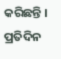କରିଛନ୍ତି । ପ୍ରତିଦିନ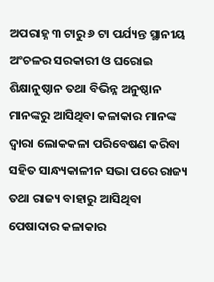ଅପରାହ୍ନ ୩ ଟାରୁ ୬ ଟା ପର୍ଯ୍ୟନ୍ତ ସ୍ଥାନୀୟ ଅଂଚଳର ସରକାରୀ ଓ ଘରୋଇ ଶିକ୍ଷାନୁଷ୍ଠାନ ତଥା ବିଭିନ୍ନ ଅନୁଷ୍ଠାନ ମାନଙ୍କରୁ ଆସିଥିବା କଳାକାର ମାନଙ୍କ ଦ୍ୱାରା ଲୋକକଳା ପରିବେଷଣ କରିବା ସହିତ ସାନ୍ଧ୍ୟକାଳୀନ ସଭା ପରେ ରାଜ୍ୟ ତଥା ରାଜ୍ୟ ବାହାରୁ ଆସିଥିବା ପେଷାଦାର କଳାକାର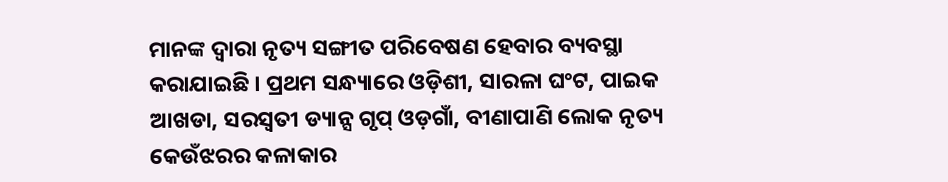ମାନଙ୍କ ଦ୍ୱାରା ନୃତ୍ୟ ସଙ୍ଗୀତ ପରିବେଷଣ ହେବାର ବ୍ୟବସ୍ଥା କରାଯାଇଛି । ପ୍ରଥମ ସନ୍ଧ୍ୟାରେ ଓଡ଼ିଶୀ, ସାରଳା ଘଂଟ, ପାଇକ ଆଖଡା, ସରସ୍ୱତୀ ଡ୍ୟାନ୍ସ ଗୃପ୍ ଓଡ଼ଗାଁ, ବୀଣାପାଣି ଲୋକ ନୃତ୍ୟ କେଉଁଝରର କଳାକାର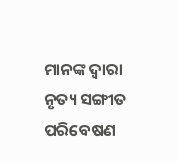ମାନଙ୍କ ଦ୍ୱାରା ନୃତ୍ୟ ସଙ୍ଗୀତ ପରିବେଷଣ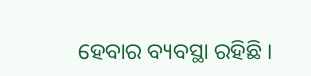ହେବାର ବ୍ୟବସ୍ଥା ରହିଛି ।